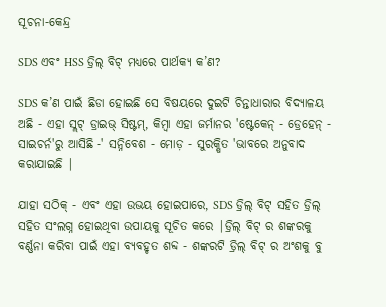ସୂଚନା-କେନ୍ଦ୍ର

SDS ଏବଂ HSS ଡ୍ରିଲ୍ ବିଟ୍ ମଧ୍ୟରେ ପାର୍ଥକ୍ୟ କ’ଣ?

SDS କ’ଣ ପାଇଁ ଛିଡା ହୋଇଛି ସେ ବିଷୟରେ ଦୁଇଟି ଚିନ୍ତାଧାରାର ବିଦ୍ୟାଳୟ ଅଛି - ଏହା ସ୍ଲଟ୍ ଡ୍ରାଇଭ୍ ସିଷ୍ଟମ୍, କିମ୍ବା ଏହା ଜର୍ମାନର 'ଷ୍ଟେକେନ୍ - ଡ୍ରେହେନ୍ - ସାଇଚର୍ନ'ରୁ ଆସିଛି -' ସନ୍ନିବେଶ - ମୋଡ଼ - ସୁରକ୍ଷିତ 'ଭାବରେ ଅନୁବାଦ କରାଯାଇଛି |

ଯାହା ସଠିକ୍ - ଏବଂ ଏହା ଉଭୟ ହୋଇପାରେ, SDS ଡ୍ରିଲ୍ ବିଟ୍ ସହିତ ଡ୍ରିଲ୍ ସହିତ ସଂଲଗ୍ନ ହୋଇଥିବା ଉପାୟକୁ ସୂଚିତ କରେ |ଡ୍ରିଲ୍ ବିଟ୍ ର ଶଙ୍କରକୁ ବର୍ଣ୍ଣନା କରିବା ପାଇଁ ଏହା ବ୍ୟବହୃତ ଶବ୍ଦ - ଶଙ୍କରଟି ଡ୍ରିଲ୍ ବିଟ୍ ର ଅଂଶକୁ ବୁ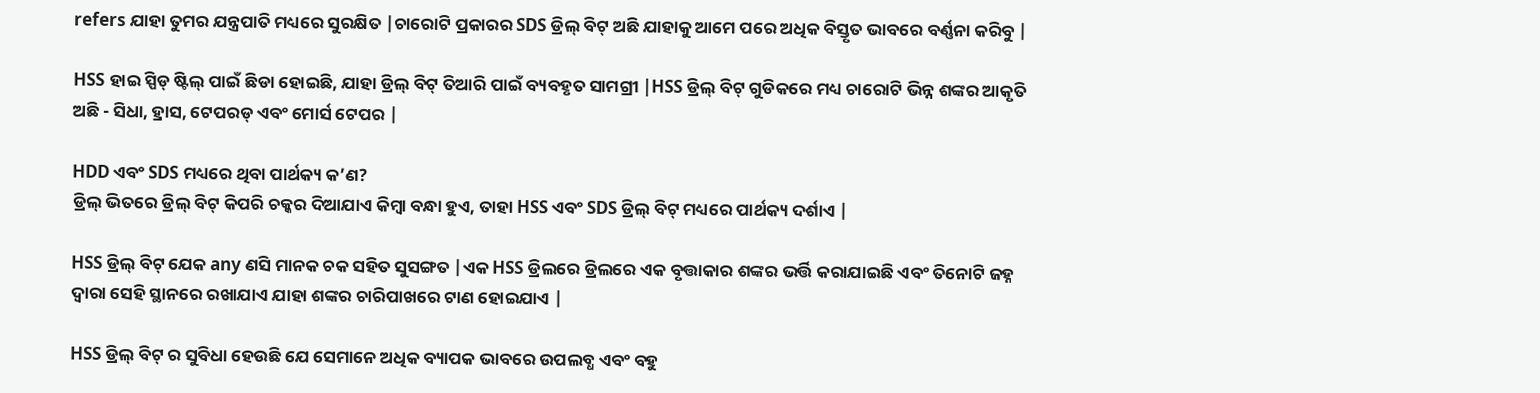refers ଯାହା ତୁମର ଯନ୍ତ୍ରପାତି ମଧ୍ୟରେ ସୁରକ୍ଷିତ |ଚାରୋଟି ପ୍ରକାରର SDS ଡ୍ରିଲ୍ ବିଟ୍ ଅଛି ଯାହାକୁ ଆମେ ପରେ ଅଧିକ ବିସ୍ତୃତ ଭାବରେ ବର୍ଣ୍ଣନା କରିବୁ |

HSS ହାଇ ସ୍ପିଡ୍ ଷ୍ଟିଲ୍ ପାଇଁ ଛିଡା ହୋଇଛି, ଯାହା ଡ୍ରିଲ୍ ବିଟ୍ ତିଆରି ପାଇଁ ବ୍ୟବହୃତ ସାମଗ୍ରୀ |HSS ଡ୍ରିଲ୍ ବିଟ୍ ଗୁଡିକରେ ମଧ୍ୟ ଚାରୋଟି ଭିନ୍ନ ଶଙ୍କର ଆକୃତି ଅଛି - ସିଧା, ହ୍ରାସ, ଟେପରଡ୍ ଏବଂ ମୋର୍ସ ଟେପର |

HDD ଏବଂ SDS ମଧ୍ୟରେ ଥିବା ପାର୍ଥକ୍ୟ କ’ଣ?
ଡ୍ରିଲ୍ ଭିତରେ ଡ୍ରିଲ୍ ବିଟ୍ କିପରି ଚକ୍କର ଦିଆଯାଏ କିମ୍ବା ବନ୍ଧା ହୁଏ, ତାହା HSS ଏବଂ SDS ଡ୍ରିଲ୍ ବିଟ୍ ମଧ୍ୟରେ ପାର୍ଥକ୍ୟ ଦର୍ଶାଏ |

HSS ଡ୍ରିଲ୍ ବିଟ୍ ଯେକ any ଣସି ମାନକ ଚକ ସହିତ ସୁସଙ୍ଗତ |ଏକ HSS ଡ୍ରିଲରେ ଡ୍ରିଲରେ ଏକ ବୃତ୍ତାକାର ଶଙ୍କର ଭର୍ତ୍ତି କରାଯାଇଛି ଏବଂ ତିନୋଟି ଜହ୍ନ ଦ୍ୱାରା ସେହି ସ୍ଥାନରେ ରଖାଯାଏ ଯାହା ଶଙ୍କର ଚାରିପାଖରେ ଟାଣ ହୋଇଯାଏ |

HSS ଡ୍ରିଲ୍ ବିଟ୍ ର ସୁବିଧା ହେଉଛି ଯେ ସେମାନେ ଅଧିକ ବ୍ୟାପକ ଭାବରେ ଉପଲବ୍ଧ ଏବଂ ବହୁ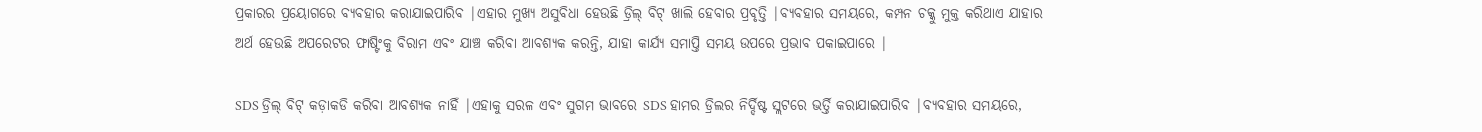ପ୍ରକାରର ପ୍ରୟୋଗରେ ବ୍ୟବହାର କରାଯାଇପାରିବ |ଏହାର ମୁଖ୍ୟ ଅସୁବିଧା ହେଉଛି ଡ୍ରିଲ୍ ବିଟ୍ ଖାଲି ହେବାର ପ୍ରବୃତ୍ତି |ବ୍ୟବହାର ସମୟରେ, କମ୍ପନ ଚକ୍କୁ ମୁକ୍ତ କରିଥାଏ ଯାହାର ଅର୍ଥ ହେଉଛି ଅପରେଟର ଫାଷ୍ଟିଂକୁ ବିରାମ ଏବଂ ଯାଞ୍ଚ କରିବା ଆବଶ୍ୟକ କରନ୍ତି, ଯାହା କାର୍ଯ୍ୟ ସମାପ୍ତି ସମୟ ଉପରେ ପ୍ରଭାବ ପକାଇପାରେ |

SDS ଡ୍ରିଲ୍ ବିଟ୍ କଡ଼ାକଡି କରିବା ଆବଶ୍ୟକ ନାହିଁ |ଏହାକୁ ସରଳ ଏବଂ ସୁଗମ ଭାବରେ SDS ହାମର ଡ୍ରିଲର ନିର୍ଦ୍ଦିଷ୍ଟ ସ୍ଲଟରେ ଭର୍ତ୍ତି କରାଯାଇପାରିବ |ବ୍ୟବହାର ସମୟରେ,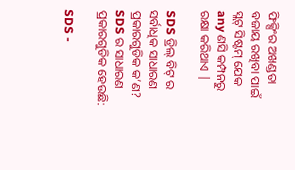ଫିକ୍ସିଂର ଅଖଣ୍ଡତା ବଜାୟ ରଖିବା ପାଇଁ ସ୍ଲଟ୍ ସିଷ୍ଟମ୍ ଯେକ any ଣସି କମ୍ପନରୁ ରକ୍ଷା କରିଥାଏ |

SDS ଡ୍ରିଲ୍ ବିଟ୍ ର ସର୍ବାଧିକ ସାଧାରଣ ପ୍ରକାରଗୁଡିକ କ’ଣ?
SDS ର ସାଧାରଣ ପ୍ରକାରଗୁଡିକ ହେଉଛି:

SDS -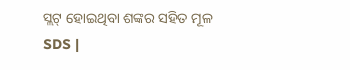ସ୍ଲଟ୍ ହୋଇଥିବା ଶଙ୍କର ସହିତ ମୂଳ SDS |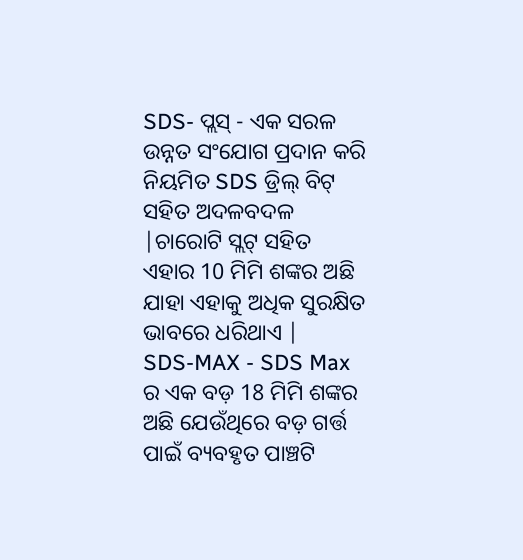SDS- ପ୍ଲସ୍ - ଏକ ସରଳ ଉନ୍ନତ ସଂଯୋଗ ପ୍ରଦାନ କରି ନିୟମିତ SDS ଡ୍ରିଲ୍ ବିଟ୍ ସହିତ ଅଦଳବଦଳ |ଚାରୋଟି ସ୍ଲଟ୍ ସହିତ ଏହାର 10 ମିମି ଶଙ୍କର ଅଛି ଯାହା ଏହାକୁ ଅଧିକ ସୁରକ୍ଷିତ ଭାବରେ ଧରିଥାଏ |
SDS-MAX - SDS Max ର ଏକ ବଡ଼ 18 ମିମି ଶଙ୍କର ଅଛି ଯେଉଁଥିରେ ବଡ଼ ଗର୍ତ୍ତ ପାଇଁ ବ୍ୟବହୃତ ପାଞ୍ଚଟି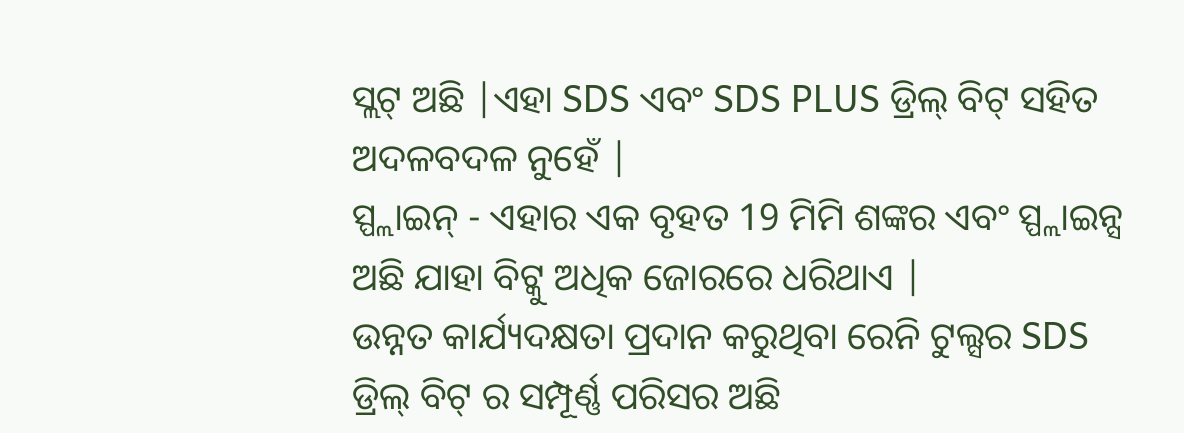ସ୍ଲଟ୍ ଅଛି |ଏହା SDS ଏବଂ SDS PLUS ଡ୍ରିଲ୍ ବିଟ୍ ସହିତ ଅଦଳବଦଳ ନୁହେଁ |
ସ୍ପ୍ଲାଇନ୍ - ଏହାର ଏକ ବୃହତ 19 ମିମି ଶଙ୍କର ଏବଂ ସ୍ପ୍ଲାଇନ୍ସ ଅଛି ଯାହା ବିଟ୍କୁ ଅଧିକ ଜୋରରେ ଧରିଥାଏ |
ଉନ୍ନତ କାର୍ଯ୍ୟଦକ୍ଷତା ପ୍ରଦାନ କରୁଥିବା ରେନି ଟୁଲ୍ସର SDS ଡ୍ରିଲ୍ ବିଟ୍ ର ସମ୍ପୂର୍ଣ୍ଣ ପରିସର ଅଛି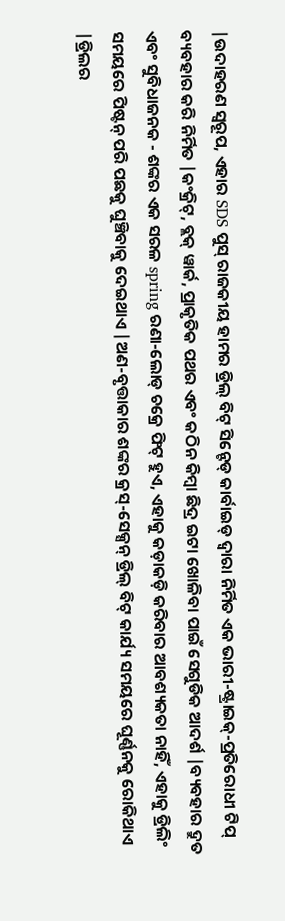|ଉଦାହରଣ ସ୍ୱରୂପ, ଏହାର SDS ପୁସ୍ ରାଜକୀୟ ହାମର ଡ୍ରିଲ୍ ବିଟ୍ ସିନ୍ଟେଡ୍ କାର୍ବାଇଡ୍ ଦ୍ୱାରା ନିର୍ମିତ ଏକ ଭାରୀ-ଷ୍ଟ୍ରାଇକ୍-ପ୍ରତିରୋଧୀ ଟିପ୍ ବ୍ୟବହାର କରି ନିର୍ମିତ |କଂକ୍ରିଟ୍, ବ୍ଲକ୍ ୱାର୍କ, ପ୍ରାକୃତିକ ପଥର ଏବଂ କଠିନ କିମ୍ବା ଛିଦ୍ର ଇଟା ଖୋଳିବା ପାଇଁ ସେଗୁଡିକ ଆଦର୍ଶ |ବ୍ୟବହାର ଦ୍ରୁତ ଏବଂ ସୁବିଧାଜନକ - ଶଙ୍କର ଏକ ସରଳ spring ରଣା-ଲୋଡ୍ ଚକ୍ରେ ଫିଟ୍ ହୁଏ, ଏହାକୁ କଡ଼ାକଡ଼ି କରିବାର ଆବଶ୍ୟକତା ନାହିଁ, ଏହାକୁ ଡ୍ରିଲିଂ ସମୟରେ ପିଷ୍ଟନ୍ ପରି ପଛକୁ ଘୁଞ୍ଚିବାକୁ ଦେଇଥାଏ |ଅଣ-ବୃତ୍ତାକାର ଶଙ୍କର କ୍ରସ୍-ସେକ୍ସନ୍ ଡ୍ରିଲ୍ ବିଟ୍ କାର୍ଯ୍ୟ ସମୟରେ ଘୂର୍ଣ୍ଣନକୁ ରୋକିଥାଏ |ଡ୍ରିଲର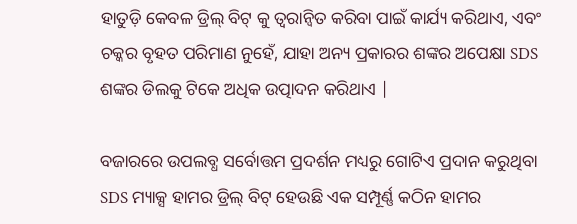ହାତୁଡ଼ି କେବଳ ଡ୍ରିଲ୍ ବିଟ୍ କୁ ତ୍ୱରାନ୍ୱିତ କରିବା ପାଇଁ କାର୍ଯ୍ୟ କରିଥାଏ, ଏବଂ ଚକ୍କର ବୃହତ ପରିମାଣ ନୁହେଁ, ଯାହା ଅନ୍ୟ ପ୍ରକାରର ଶଙ୍କର ଅପେକ୍ଷା SDS ଶଙ୍କର ଡିଲକୁ ଟିକେ ଅଧିକ ଉତ୍ପାଦନ କରିଥାଏ |

ବଜାରରେ ଉପଲବ୍ଧ ସର୍ବୋତ୍ତମ ପ୍ରଦର୍ଶନ ମଧ୍ୟରୁ ଗୋଟିଏ ପ୍ରଦାନ କରୁଥିବା SDS ମ୍ୟାକ୍ସ ହାମର ଡ୍ରିଲ୍ ବିଟ୍ ହେଉଛି ଏକ ସମ୍ପୂର୍ଣ୍ଣ କଠିନ ହାମର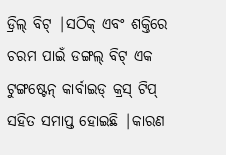ଡ୍ରିଲ୍ ବିଟ୍ |ସଠିକ୍ ଏବଂ ଶକ୍ତିରେ ଚରମ ପାଇଁ ଡଙ୍ଗଲ୍ ବିଟ୍ ଏକ ଟୁଙ୍ଗଷ୍ଟେନ୍ କାର୍ବାଇଡ୍ କ୍ରସ୍ ଟିପ୍ ସହିତ ସମାପ୍ତ ହୋଇଛି |କାରଣ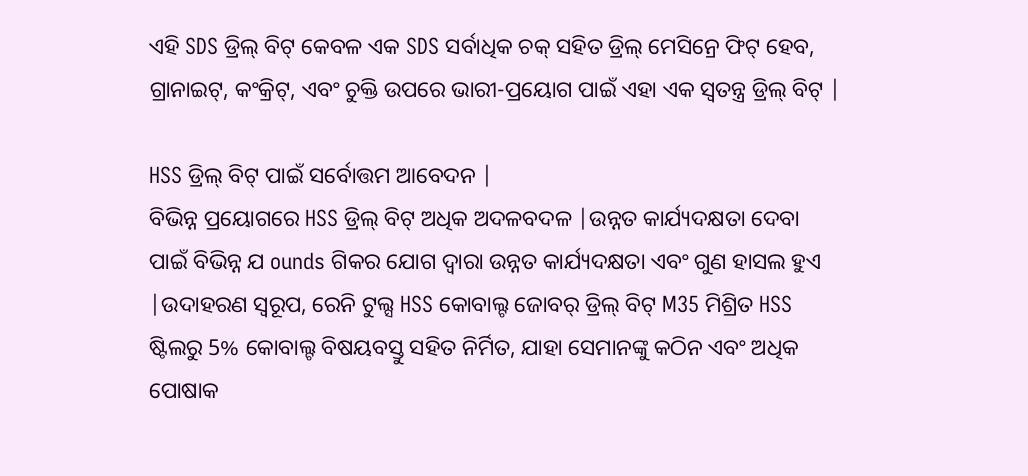ଏହି SDS ଡ୍ରିଲ୍ ବିଟ୍ କେବଳ ଏକ SDS ସର୍ବାଧିକ ଚକ୍ ସହିତ ଡ୍ରିଲ୍ ମେସିନ୍ରେ ଫିଟ୍ ହେବ, ଗ୍ରାନାଇଟ୍, କଂକ୍ରିଟ୍, ଏବଂ ଚୁକ୍ତି ଉପରେ ଭାରୀ-ପ୍ରୟୋଗ ପାଇଁ ଏହା ଏକ ସ୍ୱତନ୍ତ୍ର ଡ୍ରିଲ୍ ବିଟ୍ |

HSS ଡ୍ରିଲ୍ ବିଟ୍ ପାଇଁ ସର୍ବୋତ୍ତମ ଆବେଦନ |
ବିଭିନ୍ନ ପ୍ରୟୋଗରେ HSS ଡ୍ରିଲ୍ ବିଟ୍ ଅଧିକ ଅଦଳବଦଳ |ଉନ୍ନତ କାର୍ଯ୍ୟଦକ୍ଷତା ଦେବା ପାଇଁ ବିଭିନ୍ନ ଯ ounds ଗିକର ଯୋଗ ଦ୍ୱାରା ଉନ୍ନତ କାର୍ଯ୍ୟଦକ୍ଷତା ଏବଂ ଗୁଣ ହାସଲ ହୁଏ |ଉଦାହରଣ ସ୍ୱରୂପ, ରେନି ଟୁଲ୍ସ HSS କୋବାଲ୍ଟ ଜୋବର୍ ଡ୍ରିଲ୍ ବିଟ୍ M35 ମିଶ୍ରିତ HSS ଷ୍ଟିଲରୁ 5% କୋବାଲ୍ଟ ବିଷୟବସ୍ତୁ ସହିତ ନିର୍ମିତ, ଯାହା ସେମାନଙ୍କୁ କଠିନ ଏବଂ ଅଧିକ ପୋଷାକ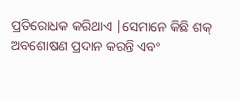ପ୍ରତିରୋଧକ କରିଥାଏ |ସେମାନେ କିଛି ଶକ୍ ଅବଶୋଷଣ ପ୍ରଦାନ କରନ୍ତି ଏବଂ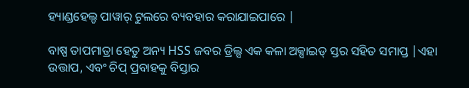ହ୍ୟାଣ୍ଡହେଲ୍ଡ ପାୱାର୍ ଟୁଲରେ ବ୍ୟବହାର କରାଯାଇପାରେ |

ବାଷ୍ପ ତାପମାତ୍ରା ହେତୁ ଅନ୍ୟ HSS ଜବର ଡ୍ରିଲ୍ସ ଏକ କଳା ଅକ୍ସାଇଡ୍ ସ୍ତର ସହିତ ସମାପ୍ତ |ଏହା ଉତ୍ତାପ, ଏବଂ ଚିପ୍ ପ୍ରବାହକୁ ବିସ୍ତାର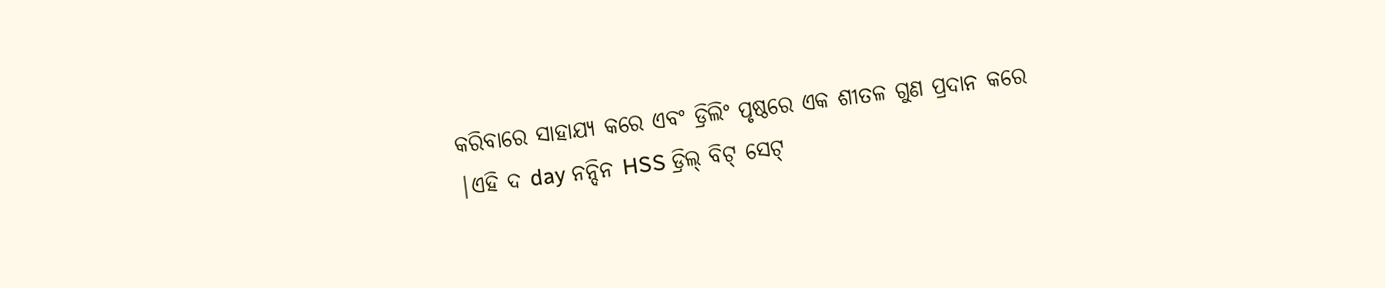କରିବାରେ ସାହାଯ୍ୟ କରେ ଏବଂ ଡ୍ରିଲିଂ ପୃଷ୍ଠରେ ଏକ ଶୀତଳ ଗୁଣ ପ୍ରଦାନ କରେ |ଏହି ଦ day ନନ୍ଦିନ HSS ଡ୍ରିଲ୍ ବିଟ୍ ସେଟ୍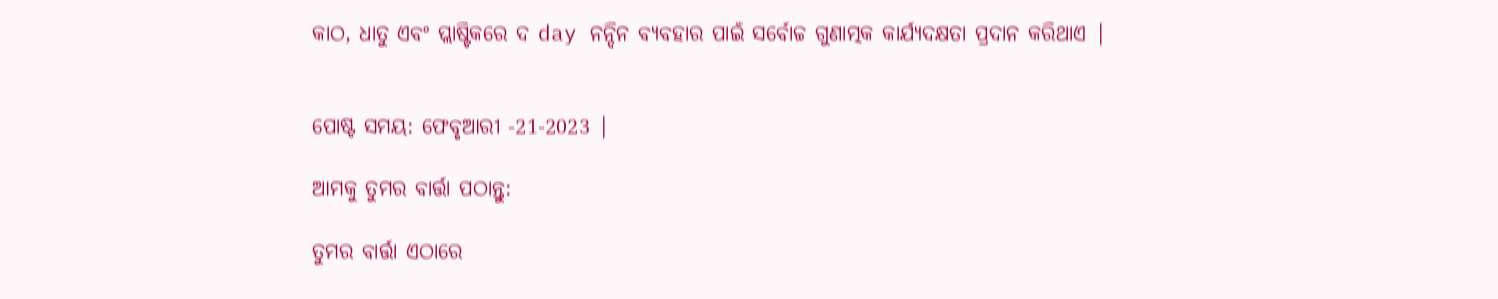କାଠ, ଧାତୁ ଏବଂ ପ୍ଲାଷ୍ଟିକରେ ଦ day ନନ୍ଦିନ ବ୍ୟବହାର ପାଇଁ ସର୍ବୋଚ୍ଚ ଗୁଣାତ୍ମକ କାର୍ଯ୍ୟଦକ୍ଷତା ପ୍ରଦାନ କରିଥାଏ |


ପୋଷ୍ଟ ସମୟ: ଫେବୃଆରୀ -21-2023 |

ଆମକୁ ତୁମର ବାର୍ତ୍ତା ପଠାନ୍ତୁ:

ତୁମର ବାର୍ତ୍ତା ଏଠାରେ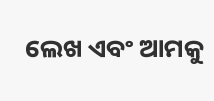ଲେଖ ଏବଂ ଆମକୁ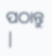ପଠାନ୍ତୁ |